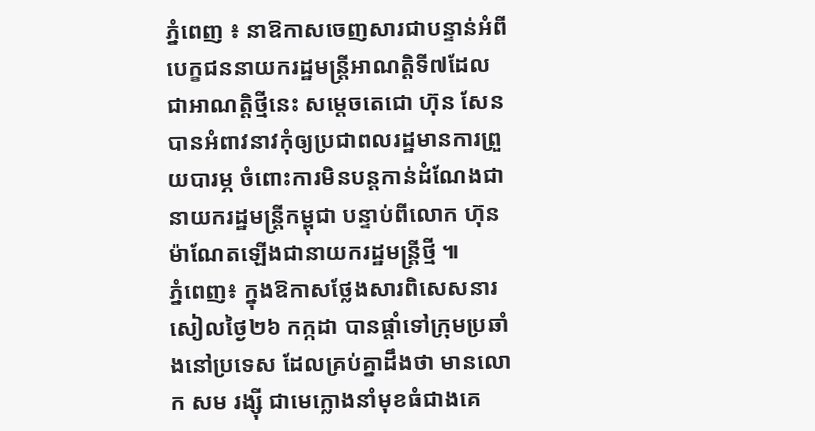ភ្នំពេញ ៖ នាឱកាសចេញសារជាបន្ទាន់អំពីបេក្ខជននាយករដ្ឋមន្រ្តីអាណត្តិទី៧ដែលជាអាណត្តិថ្មីនេះ សម្តេចតេជោ ហ៊ុន សែន បានអំពាវនាវកុំឲ្យប្រជាពលរដ្ឋមានការព្រួយបារម្ភ ចំពោះការមិនបន្តកាន់ដំណែងជានាយករដ្ឋមន្ត្រីកម្ពុជា បន្ទាប់ពីលោក ហ៊ុន ម៉ាណែតឡើងជានាយករដ្ឋមន្រ្តីថ្មី ៕
ភ្នំពេញ៖ ក្នុងឱកាសថ្លែងសារពិសេសនារសៀលថ្ងៃ២៦ កក្កដា បានផ្តាំទៅក្រុមប្រឆាំងនៅប្រទេស ដែលគ្រប់គ្នាដឹងថា មានលោក សម រង្ស៊ី ជាមេក្លោងនាំមុខធំជាងគេ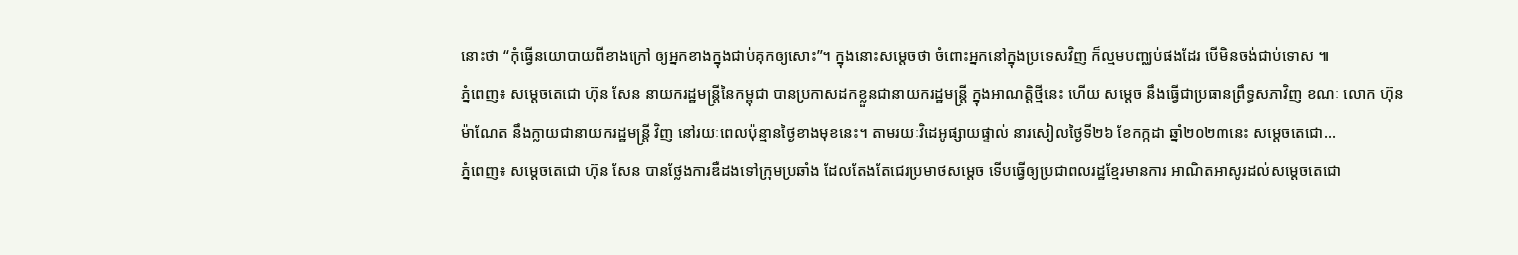នោះថា “កុំធ្វើនយោបាយពីខាងក្រៅ ឲ្យអ្នកខាងក្នុងជាប់គុកឲ្យសោះ”។ ក្នុងនោះសម្តេចថា ចំពោះអ្នកនៅក្នុងប្រទេសវិញ ក៏ល្មមបញ្ឈប់ផងដែរ បើមិនចង់ជាប់ទោស ៕
ភ្នំពេញ៖ សម្ដេចតេជោ ហ៊ុន សែន នាយករដ្ឋមន្ដ្រីនៃកម្ពុជា បានប្រកាសដកខ្លួនជានាយករដ្ឋមន្ដ្រី ក្នុងអាណត្តិថ្មីនេះ ហើយ សម្ដេច នឹងធ្វើជាប្រធានព្រឹទ្ធសភាវិញ ខណៈ លោក ហ៊ុន ម៉ាណែត នឹងក្លាយជានាយករដ្ឋមន្ដ្រី វិញ នៅរយៈពេលប៉ុន្មានថ្ងៃខាងមុខនេះ។ តាមរយៈវិដេអូផ្សាយផ្ទាល់ នារសៀលថ្ងៃទី២៦ ខែកក្កដា ឆ្នាំ២០២៣នេះ សម្ដេចតេជោ...
ភ្នំពេញ៖ សម្តេចតេជោ ហ៊ុន សែន បានថ្លែងការឌឺដងទៅក្រុមប្រឆាំង ដែលតែងតែជេរប្រមាថសម្តេច ទើបធ្វើឲ្យប្រជាពលរដ្ឋខ្មែរមានការ អាណិតអាសូរដល់សម្តេចតេជោ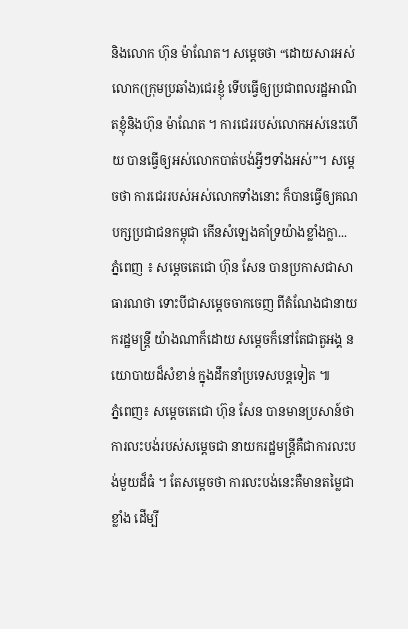និងលោក ហ៊ុន ម៉ាណែត។ សម្តេចថា “ដោយសារអស់លោក(ក្រុមប្រឆាំង)ជេរខ្ញុំ ទើបធ្វើឲ្យប្រជាពលរដ្ឋអាណិតខ្ញុំនិងហ៊ុន ម៉ាណែត ។ ការជេររបស់លោកអស់នេះហើយ បានធ្វើឲ្យអស់លោកបាត់បង់អ្វីៗទាំងអស់”។ សម្តេចថា ការជេររបស់អស់លោកទាំងនោះ ក៏បានធ្វើឲ្យគណបក្សប្រជាជនកម្ពុជា កើនសំឡេងគាំទ្រយ៉ាងខ្លាំងក្លា...
ភ្នំពេញ ៖ សម្តេចតេជោ ហ៊ុន សែន បានប្រកាសជាសាធារណថា ទោះបីជាសម្តេចចាកចេញ ពីតំណែងជានាយករដ្ឋមន្រ្តី យ៉ាងណាក៏ដោយ សម្តេចក៏នៅតែជាតួអង្គ នយោបាយដ៏សំខាន់ ក្នុងដឹកនាំប្រទេសបន្តទៀត ៕
ភ្នំពេញ៖ សម្តេចតេជោ ហ៊ុន សែន បានមានប្រសាន៍ថា ការលះបង់របស់សម្តេចជា នាយករដ្ឋមន្រ្តីគឺជាការលះបង់មួយដ៏ធំ ។ តែសម្តេចថា ការលះបង់នេះគឺមានតម្លៃជាខ្លាំង ដើម្បី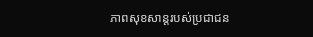ភាពសុខសាន្តរបស់ប្រជាជន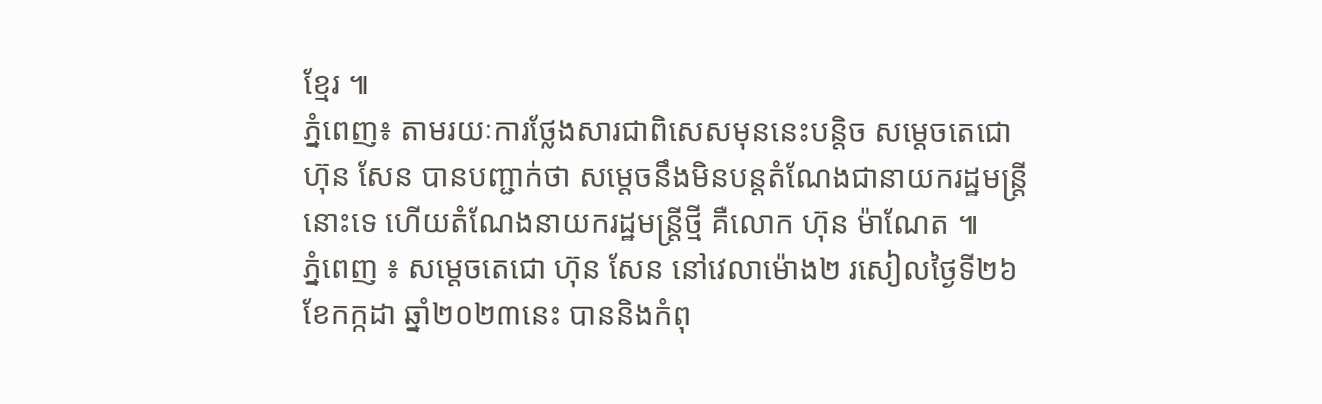ខ្មែរ ៕
ភ្នំពេញ៖ តាមរយៈការថ្លែងសារជាពិសេសមុននេះបន្តិច សម្តេចតេជោ ហ៊ុន សែន បានបញ្ជាក់ថា សម្តេចនឹងមិនបន្តតំណែងជានាយករដ្ឋមន្ត្រីនោះទេ ហើយតំណែងនាយករដ្ឋមន្ត្រីថ្មី គឺលោក ហ៊ុន ម៉ាណែត ៕
ភ្នំពេញ ៖ សម្តេចតេជោ ហ៊ុន សែន នៅវេលាម៉ោង២ រសៀលថ្ងៃទី២៦ ខែកក្កដា ឆ្នាំ២០២៣នេះ បាននិងកំពុ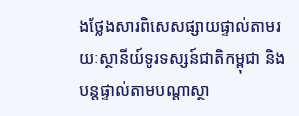ងថ្លែងសារពិសេសផ្សាយផ្ទាល់តាមរយៈស្ថានីយ៍ទូរទស្សន៍ជាតិកម្ពុជា និងបន្តផ្ទាល់តាមបណ្តាស្ថា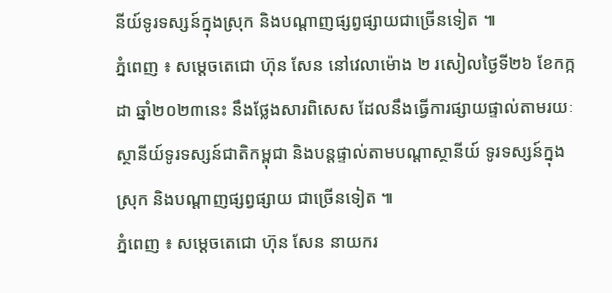នីយ៍ទូរទស្សន៍ក្នុងស្រុក និងបណ្តាញផ្សព្វផ្សាយជាច្រើនទៀត ៕
ភ្នំពេញ ៖ សម្តេចតេជោ ហ៊ុន សែន នៅវេលាម៉ោង ២ រសៀលថ្ងៃទី២៦ ខែកក្កដា ឆ្នាំ២០២៣នេះ នឹងថ្លែងសារពិសេស ដែលនឹងធ្វើការផ្សាយផ្ទាល់តាមរយៈស្ថានីយ៍ទូរទស្សន៍ជាតិកម្ពុជា និងបន្តផ្ទាល់តាមបណ្តាស្ថានីយ៍ ទូរទស្សន៍ក្នុងស្រុក និងបណ្តាញផ្សព្វផ្សាយ ជាច្រើនទៀត ៕
ភ្នំពេញ ៖ សម្តេចតេជោ ហ៊ុន សែន នាយករ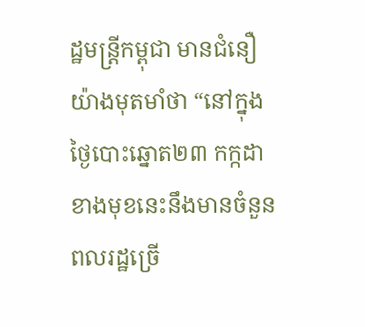ដ្ឋមន្រ្តីកម្ពុជា មានជំនឿយ៉ាងមុតមាំថា “នៅក្នុងថ្ងៃបោះឆ្នោត២៣ កក្កដា ខាងមុខនេះនឹងមានចំនួនពលរដ្ឋច្រើ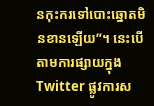នកុះករទៅបោះឆ្នោតមិនខានឡើយ”។ នេះបើតាមការផ្សាយក្នុង Twitter ផ្លូវការស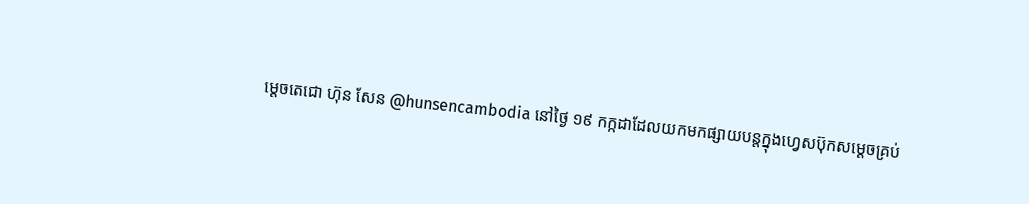ម្តេចតេជោ ហ៊ុន សែន @hunsencambodia នៅថ្ងៃ ១៩ កក្កដាដែលយកមកផ្សាយបន្តក្នុងហ្វេសប៊ុកសម្តេចគ្រប់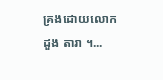គ្រងដោយលោក ដួង តារា ។...